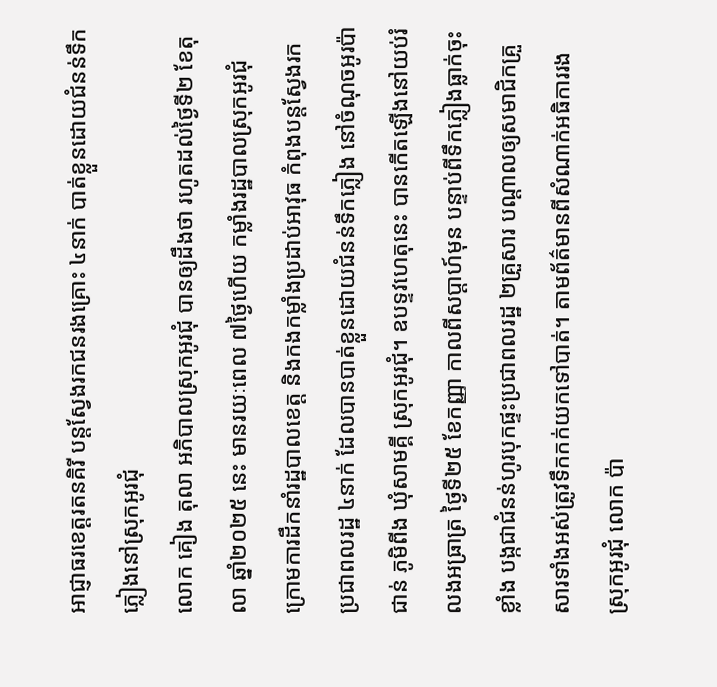អាជ្ញាធរខេត្តរតនគិរី បន្តស្វែងរកជនរងគ្រោះ ៤នាក់ បាត់ខ្លួនដោយជំនន់ទឹកភ្លៀងនៅស្រុកអូរជុំ
លោក គៀង តុលា អភិបាលស្រុកអូរជុំ បានឲ្យដឹងថា រហូតដល់ថ្ងៃទី២ ខែតុលា ឆ្នាំ២០២៥ នេះ មានរយៈពេល ៧ថ្ងៃហើយ កម្លាំងរដ្ឋបាលស្រុកអូរជុំ ក្រោមការដឹកនាំរដ្ឋបាលខេត្ត និងកងកម្លាំងប្រដាប់អាវុធ កំពុងបន្តស្វែងរកប្រជាពលរដ្ឋ ៤នាក់ ដែលបានបាត់ខ្លួនដោយជំនន់ទឹកភ្លៀង នៅចំណុចអូរប៉ាជាន់ ភូមិពីង ឃុំសាមគ្គី ស្រុកអូរជុំ។ ឧបទ្ទវហេតុនេះ បានកើតឡើងនៅយប់រំលងអធ្រាត្រ ថ្ងៃទី២៥ ខែកញ្ញា កាលពីសប្ដាហ៍មុន បន្ទាប់ពីទឹកភ្លៀងធ្លាក់ចុះខ្លាំង បង្កជាជំនន់ហូរបុកផ្ទះប្រជាពលរដ្ឋ ២គ្រួសារ បណ្តាលឲ្យសមាជិកគ្រួសារទាំងអស់ត្រូវទឹកកក់យកទៅបាត់។ តាមព័ត៌មានពីសំណាក់អធិការរងស្រុកអូរជុំ លោក ប៉ា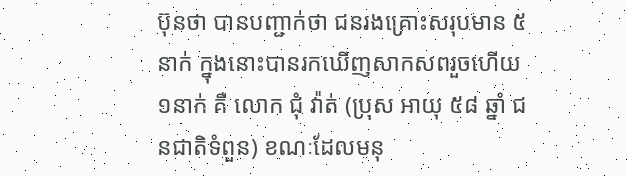ប៊ុនថា បានបញ្ជាក់ថា ជនរងគ្រោះសរុបមាន ៥នាក់ ក្នុងនោះបានរកឃើញសាកសពរួចហើយ ១នាក់ គឺ លោក ជុំ វ៉ាត់ (ប្រុស អាយុ ៥៨ ឆ្នាំ ជនជាតិទំពួន) ខណៈដែលមនុ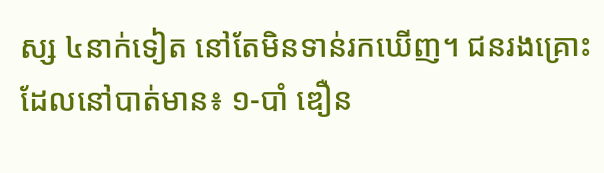ស្ស ៤នាក់ទៀត នៅតែមិនទាន់រកឃើញ។ ជនរងគ្រោះដែលនៅបាត់មាន៖ ១-បាំ ឌឿន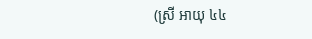(ស្រី អាយុ ៤៤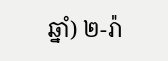ឆ្នាំ) ២-រ៉ា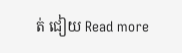ត់ ជៀយ Read more